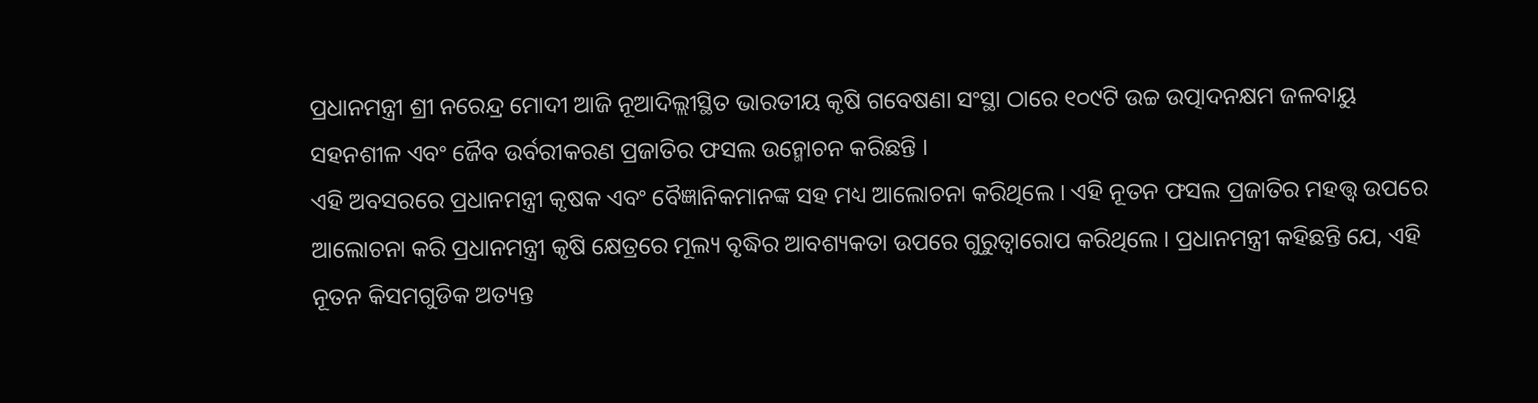ପ୍ରଧାନମନ୍ତ୍ରୀ ଶ୍ରୀ ନରେନ୍ଦ୍ର ମୋଦୀ ଆଜି ନୂଆଦିଲ୍ଲୀସ୍ଥିତ ଭାରତୀୟ କୃଷି ଗବେଷଣା ସଂସ୍ଥା ଠାରେ ୧୦୯ଟି ଉଚ୍ଚ ଉତ୍ପାଦନକ୍ଷମ ଜଳବାୟୁ ସହନଶୀଳ ଏବଂ ଜୈବ ଉର୍ବରୀକରଣ ପ୍ରଜାତିର ଫସଲ ଉନ୍ମୋଚନ କରିଛନ୍ତି ।
ଏହି ଅବସରରେ ପ୍ରଧାନମନ୍ତ୍ରୀ କୃଷକ ଏବଂ ବୈଜ୍ଞାନିକମାନଙ୍କ ସହ ମଧ୍ୟ ଆଲୋଚନା କରିଥିଲେ । ଏହି ନୂତନ ଫସଲ ପ୍ରଜାତିର ମହତ୍ତ୍ୱ ଉପରେ ଆଲୋଚନା କରି ପ୍ରଧାନମନ୍ତ୍ରୀ କୃଷି କ୍ଷେତ୍ରରେ ମୂଲ୍ୟ ବୃଦ୍ଧିର ଆବଶ୍ୟକତା ଉପରେ ଗୁରୁତ୍ୱାରୋପ କରିଥିଲେ । ପ୍ରଧାନମନ୍ତ୍ରୀ କହିଛନ୍ତି ଯେ, ଏହି ନୂତନ କିସମଗୁଡିକ ଅତ୍ୟନ୍ତ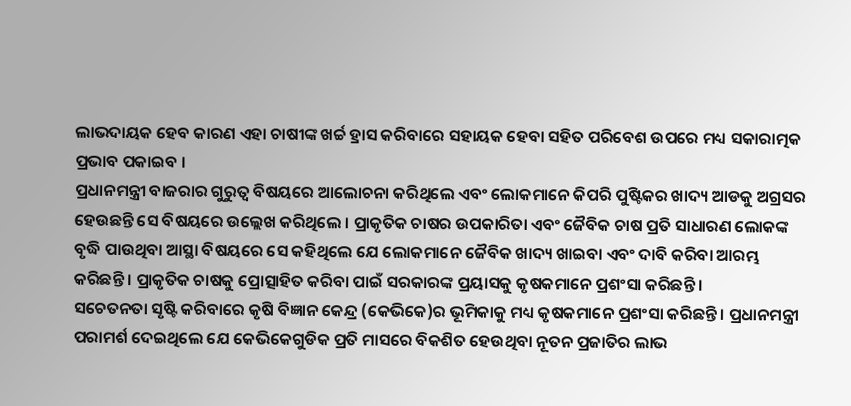ଲାଭଦାୟକ ହେବ କାରଣ ଏହା ଚାଷୀଙ୍କ ଖର୍ଚ୍ଚ ହ୍ରାସ କରିବାରେ ସହାୟକ ହେବା ସହିତ ପରିବେଶ ଉପରେ ମଧ୍ୟ ସକାରାତ୍ମକ ପ୍ରଭାବ ପକାଇବ ।
ପ୍ରଧାନମନ୍ତ୍ରୀ ବାଜରାର ଗୁରୁତ୍ୱ ବିଷୟରେ ଆଲୋଚନା କରିଥିଲେ ଏବଂ ଲୋକମାନେ କିପରି ପୁଷ୍ଟିକର ଖାଦ୍ୟ ଆଡକୁ ଅଗ୍ରସର ହେଉଛନ୍ତି ସେ ବିଷୟରେ ଉଲ୍ଲେଖ କରିଥିଲେ । ପ୍ରାକୃତିକ ଚାଷର ଉପକାରିତା ଏବଂ ଜୈବିକ ଚାଷ ପ୍ରତି ସାଧାରଣ ଲୋକଙ୍କ ବୃଦ୍ଧି ପାଉଥିବା ଆସ୍ଥା ବିଷୟରେ ସେ କହିଥିଲେ ଯେ ଲୋକମାନେ ଜୈବିକ ଖାଦ୍ୟ ଖାଇବା ଏବଂ ଦାବି କରିବା ଆରମ୍ଭ କରିଛନ୍ତି । ପ୍ରାକୃତିକ ଚାଷକୁ ପ୍ରୋତ୍ସାହିତ କରିବା ପାଇଁ ସରକାରଙ୍କ ପ୍ରୟାସକୁ କୃଷକମାନେ ପ୍ରଶଂସା କରିଛନ୍ତି ।
ସଚେତନତା ସୃଷ୍ଟି କରିବାରେ କୃଷି ବିଜ୍ଞାନ କେନ୍ଦ୍ର (କେଭିକେ)ର ଭୂମିକାକୁ ମଧ୍ୟ କୃଷକମାନେ ପ୍ରଶଂସା କରିଛନ୍ତି । ପ୍ରଧାନମନ୍ତ୍ରୀ ପରାମର୍ଶ ଦେଇଥିଲେ ଯେ କେଭିକେଗୁଡିକ ପ୍ରତି ମାସରେ ବିକଶିତ ହେଉଥିବା ନୂତନ ପ୍ରଜାତିର ଲାଭ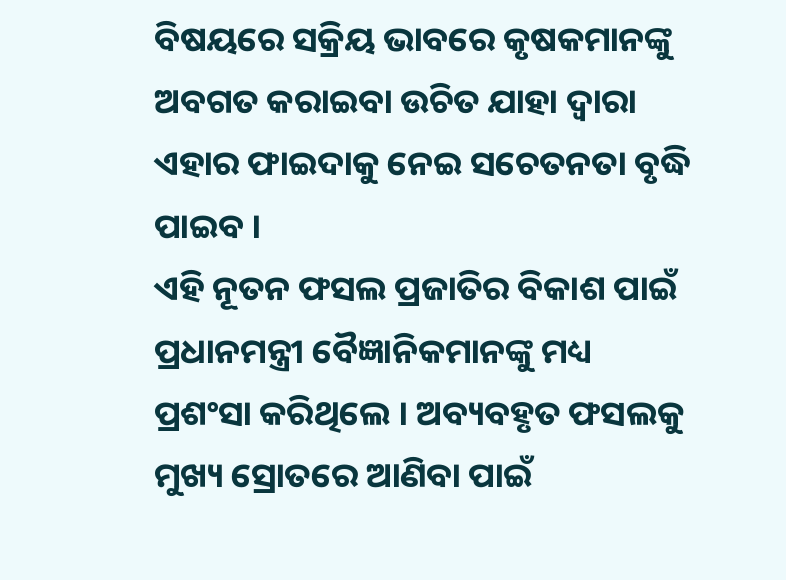ବିଷୟରେ ସକ୍ରିୟ ଭାବରେ କୃଷକମାନଙ୍କୁ ଅବଗତ କରାଇବା ଉଚିତ ଯାହା ଦ୍ୱାରା ଏହାର ଫାଇଦାକୁ ନେଇ ସଚେତନତା ବୃଦ୍ଧି ପାଇବ ।
ଏହି ନୂତନ ଫସଲ ପ୍ରଜାତିର ବିକାଶ ପାଇଁ ପ୍ରଧାନମନ୍ତ୍ରୀ ବୈଜ୍ଞାନିକମାନଙ୍କୁ ମଧ୍ୟ ପ୍ରଶଂସା କରିଥିଲେ । ଅବ୍ୟବହୃତ ଫସଲକୁ ମୁଖ୍ୟ ସ୍ରୋତରେ ଆଣିବା ପାଇଁ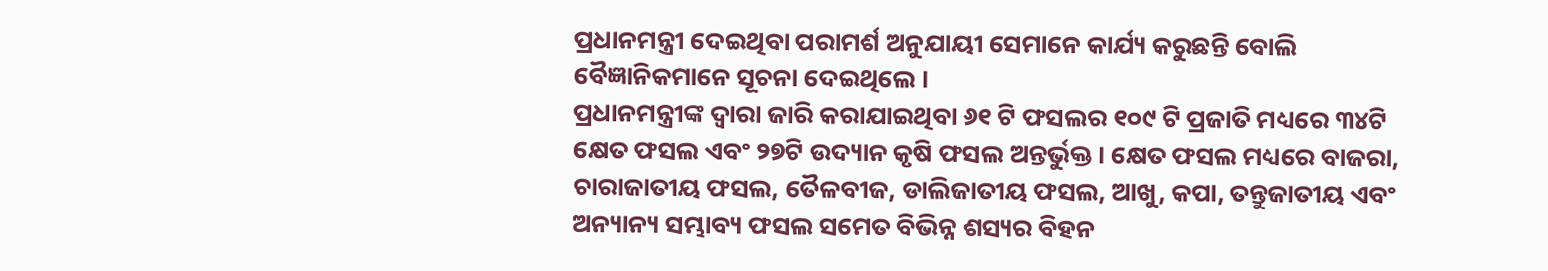ପ୍ରଧାନମନ୍ତ୍ରୀ ଦେଇଥିବା ପରାମର୍ଶ ଅନୁଯାୟୀ ସେମାନେ କାର୍ଯ୍ୟ କରୁଛନ୍ତି ବୋଲି ବୈଜ୍ଞାନିକମାନେ ସୂଚନା ଦେଇଥିଲେ ।
ପ୍ରଧାନମନ୍ତ୍ରୀଙ୍କ ଦ୍ୱାରା ଜାରି କରାଯାଇଥିବା ୬୧ ଟି ଫସଲର ୧୦୯ ଟି ପ୍ରଜାତି ମଧ୍ୟରେ ୩୪ଟି କ୍ଷେତ ଫସଲ ଏବଂ ୨୭ଟି ଉଦ୍ୟାନ କୃଷି ଫସଲ ଅନ୍ତର୍ଭୁକ୍ତ । କ୍ଷେତ ଫସଲ ମଧ୍ୟରେ ବାଜରା, ଚାରାଜାତୀୟ ଫସଲ, ତୈଳବୀଜ, ଡାଲିଜାତୀୟ ଫସଲ, ଆଖୁ, କପା, ତନ୍ତୁଜାତୀୟ ଏବଂ ଅନ୍ୟାନ୍ୟ ସମ୍ଭାବ୍ୟ ଫସଲ ସମେତ ବିଭିନ୍ନ ଶସ୍ୟର ବିହନ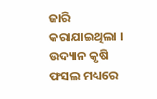ଜାରି କରାଯାଇଥିଲା । ଉଦ୍ୟାନ କୃଷି ଫସଲ ମଧ୍ୟରେ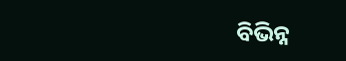ବିଭିନ୍ନ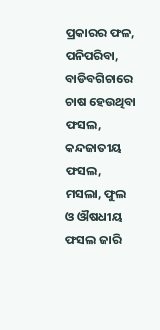ପ୍ରକାରର ଫଳ, ପନିପରିବା, ବାଡିବଗିଚାରେ ଚାଷ ହେଉଥିବା ଫସଲ, କନ୍ଦଜାତୀୟ ଫସଲ, ମସଲା, ଫୁଲ ଓ ଔଷଧୀୟ ଫସଲ ଜାରି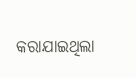କରାଯାଇଥିଲା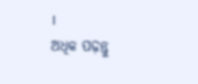।
ଅଧିକ ପଢ଼ନ୍ତୁ